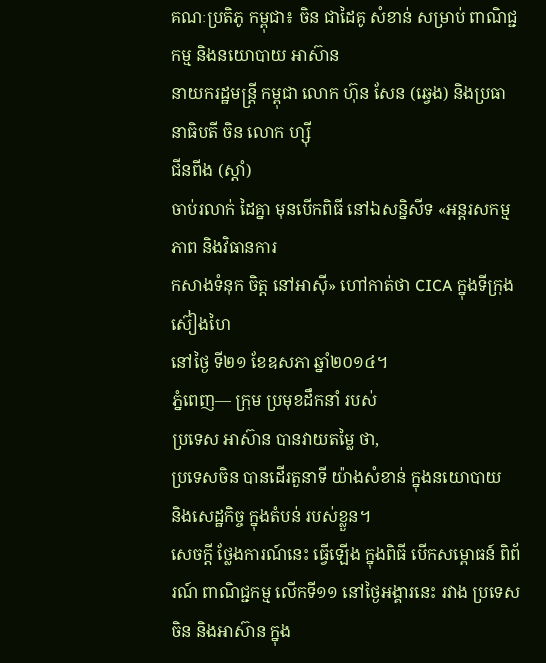គណៈប្រតិភូ កម្ពុជា៖ ចិន ជាដៃគូ សំខាន់ សម្រាប់ ពាណិជ្ជកម្ម និងនយោបាយ អាស៊ាន
នាយករដ្ឋមន្រ្តី កម្ពុជា លោក ហ៊ុន សែន (ឆ្វេង) និងប្រធានាធិបតី ចិន លោក ហ្ស៊ី
ជីនពីង (ស្តាំ)
ចាប់រលាក់ ដៃគ្នា មុនបើកពិធី នៅឯសន្និសីទ «អន្តរសកម្មភាព និងវិធានការ
កសាងទំនុក ចិត្ត នៅអាស៊ី» ហៅកាត់ថា CICA ក្នុងទីក្រុង ស៊ៀងហៃ
នៅថ្ងៃ ទី២១ ខែឧសភា ឆ្នាំ២០១៤។
ភ្នំពេញ— ក្រុម ប្រមុខដឹកនាំ របស់
ប្រទេស អាស៊ាន បានវាយតម្លៃ ថា,
ប្រទេសចិន បានដើរតួនាទី យ៉ាងសំខាន់ ក្នុងនយោបាយ
និងសេដ្ឋកិច្ច ក្នុងតំបន់ របស់ខ្លួន។
សេចក្តី ថ្លែងការណ៍នេះ ធ្វើឡើង ក្នុងពិធី បើកសម្ពោធន៍ ពិព័រណ៍ ពាណិជ្ជកម្ម លើកទី១១ នៅថ្ងៃអង្គារនេះ រវាង ប្រទេស ចិន និងអាស៊ាន ក្នុង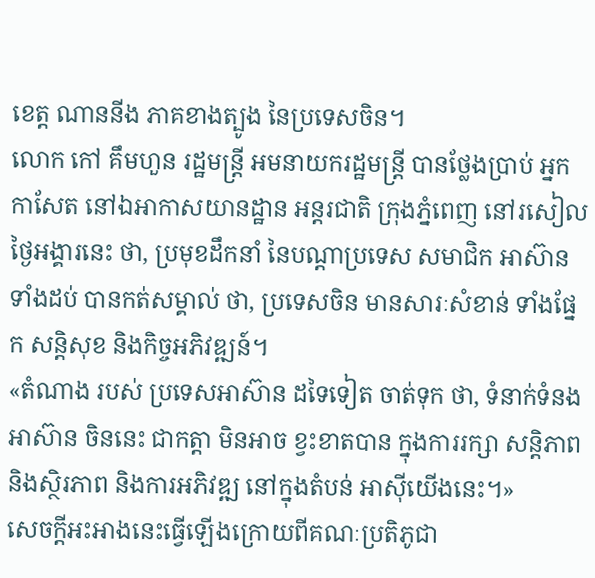ខេត្ត ណាននីង ភាគខាងត្បូង នៃប្រទេសចិន។
លោក កៅ គឹមហួន រដ្ឋមន្ត្រី អមនាយករដ្ឋមន្ត្រី បានថ្លែងប្រាប់ អ្នកកាសែត នៅឯអាកាសយានដ្ឋាន អន្តរជាតិ ក្រុងភ្នំពេញ នៅរសៀល ថ្ងៃអង្គារនេះ ថា, ប្រមុខដឹកនាំ នៃបណ្តាប្រទេស សមាជិក អាស៊ាន ទាំងដប់ បានកត់សម្គាល់ ថា, ប្រទេសចិន មានសារៈសំខាន់ ទាំងផ្នែក សន្តិសុខ និងកិច្ចអភិវឌ្ឍន៍។
«តំណាង របស់ ប្រទេសអាស៊ាន ដទៃទៀត ចាត់ទុក ថា, ទំនាក់ទំនង អាស៊ាន ចិននេះ ជាកត្តា មិនអាច ខ្វះខាតបាន ក្នុងការរក្សា សន្តិភាព និងស្ថិរភាព និងការអភិវឌ្ឍ នៅក្នុងតំបន់ អាស៊ីយើងនេះ។»
សេចក្តីអះអាងនេះធ្វើឡើងក្រោយពីគណៈប្រតិភូជា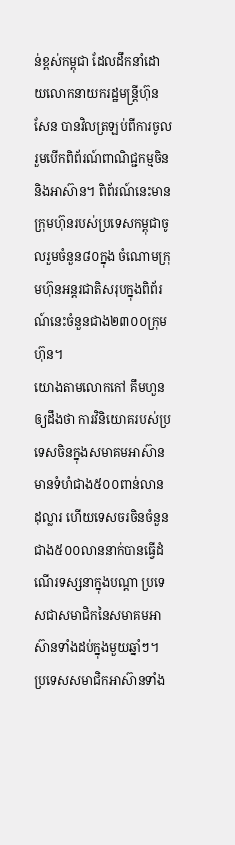ន់ខ្ពស់កម្ពុជា ដែលដឹកនាំដោយលោកនាយករដ្ឋមន្ត្រីហ៊ុន សែន បានវិលត្រឡប់ពីការចូលរួមបើកពិព័រណ៍ពាណិជ្ជកម្មចិននិងអាស៊ាន។ ពិព័រណ៍នេះមានក្រុមហ៊ុនរបស់ប្រទេសកម្ពុជាចូលរួមចំនួន៨០ក្នុង ចំណោមក្រុមហ៊ុនអន្តរជាតិសរុបក្នុងពិព័រណ៍នេះចំនួនជាង២៣០០ក្រុម ហ៊ុន។
យោងតាមលោកកៅ គឹមហួនឲ្យដឹងថា ការវិនិយោគរបស់ប្រទេសចិនក្នុងសមាគមអាស៊ានមានទំហំជាង៥០០ពាន់លាន ដុល្លារ ហើយទេសចរចិនចំនួនជាង៥០០លាននាក់បានធ្វើដំណើរទស្សនាក្នុងបណ្តា ប្រទេសជាសមាជិកនៃសមាគមអាស៊ានទាំងដប់ក្នុងមួយឆ្នាំៗ។ ប្រទេសសមាជិកអាស៊ានទាំង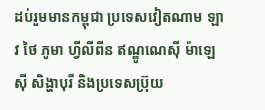ដប់រួមមានកម្ពុជា ប្រទេសវៀតណាម ឡាវ ថៃ ភូមា ហ្វីលីពីន ឥណ្ឌូណេស៊ី ម៉ាឡេស៊ី សិង្ហាបុរី និងប្រទេសប្រ៊ុយ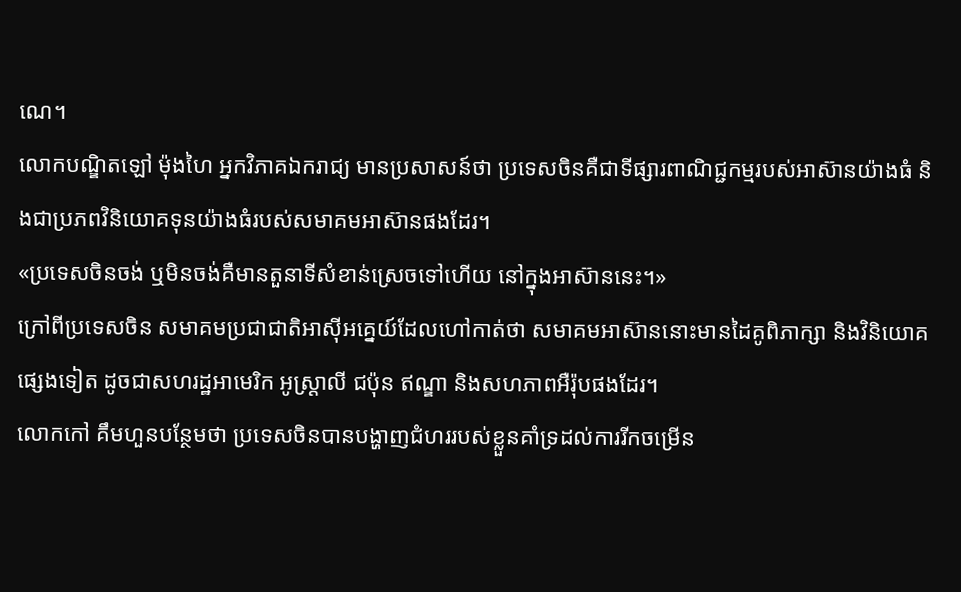ណេ។
លោកបណ្ឌិតឡៅ ម៉ុងហៃ អ្នកវិភាគឯករាជ្យ មានប្រសាសន៍ថា ប្រទេសចិនគឺជាទីផ្សារពាណិជ្ជកម្មរបស់អាស៊ានយ៉ាងធំ និងជាប្រភពវិនិយោគទុនយ៉ាងធំរបស់សមាគមអាស៊ានផងដែរ។
«ប្រទេសចិនចង់ ឬមិនចង់គឺមានតួនាទីសំខាន់ស្រេចទៅហើយ នៅក្នុងអាស៊ាននេះ។»
ក្រៅពីប្រទេសចិន សមាគមប្រជាជាតិអាស៊ីអគ្នេយ៍ដែលហៅកាត់ថា សមាគមអាស៊ាននោះមានដៃគូពិភាក្សា និងវិនិយោគផ្សេងទៀត ដូចជាសហរដ្ឋអាមេរិក អូស្ត្រាលី ជប៉ុន ឥណ្ឌា និងសហភាពអឺរ៉ុបផងដែរ។
លោកកៅ គឹមហួនបន្ថែមថា ប្រទេសចិនបានបង្ហាញជំហររបស់ខ្លួនគាំទ្រដល់ការរីកចម្រើន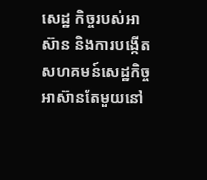សេដ្ឋ កិច្ចរបស់អាស៊ាន និងការបង្កើតសហគមន៍សេដ្ឋកិច្ចអាស៊ានតែមួយនៅ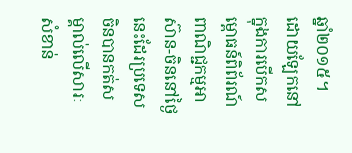ឆ្នាំ២០១៥។
ដោយឡែកនៅក្នុងការបើកសម្ពោធន៍ពិព័រណ៍ពាណិជ្ជកម្មអាស៊ាន-ចិននៅថ្ងៃ នេះដែរប្រទេសចិនបានកត់សម្គាល់លើសារៈសំខាន់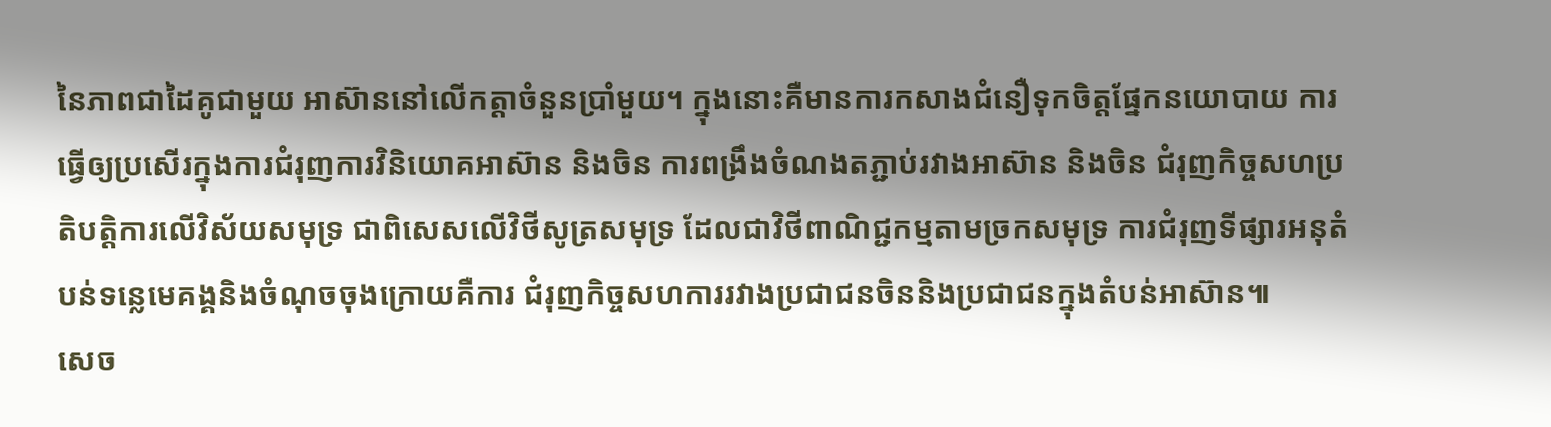នៃភាពជាដៃគូជាមួយ អាស៊ាននៅលើកត្តាចំនួនប្រាំមួយ។ ក្នុងនោះគឺមានការកសាងជំនឿទុកចិត្តផ្នែកនយោបាយ ការធ្វើឲ្យប្រសើរក្នុងការជំរុញការវិនិយោគអាស៊ាន និងចិន ការពង្រឹងចំណងតភ្ជាប់រវាងអាស៊ាន និងចិន ជំរុញកិច្ចសហប្រតិបត្តិការលើវិស័យសមុទ្រ ជាពិសេសលើវិថីសូត្រសមុទ្រ ដែលជាវិថីពាណិជ្ជកម្មតាមច្រកសមុទ្រ ការជំរុញទីផ្សារអនុតំបន់ទន្លេមេគង្គនិងចំណុចចុងក្រោយគឺការ ជំរុញកិច្ចសហការរវាងប្រជាជនចិននិងប្រជាជនក្នុងតំបន់អាស៊ាន៕
សេច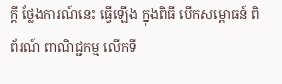ក្តី ថ្លែងការណ៍នេះ ធ្វើឡើង ក្នុងពិធី បើកសម្ពោធន៍ ពិព័រណ៍ ពាណិជ្ជកម្ម លើកទី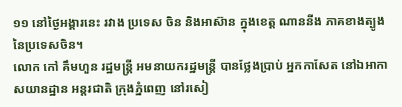១១ នៅថ្ងៃអង្គារនេះ រវាង ប្រទេស ចិន និងអាស៊ាន ក្នុងខេត្ត ណាននីង ភាគខាងត្បូង នៃប្រទេសចិន។
លោក កៅ គឹមហួន រដ្ឋមន្ត្រី អមនាយករដ្ឋមន្ត្រី បានថ្លែងប្រាប់ អ្នកកាសែត នៅឯអាកាសយានដ្ឋាន អន្តរជាតិ ក្រុងភ្នំពេញ នៅរសៀ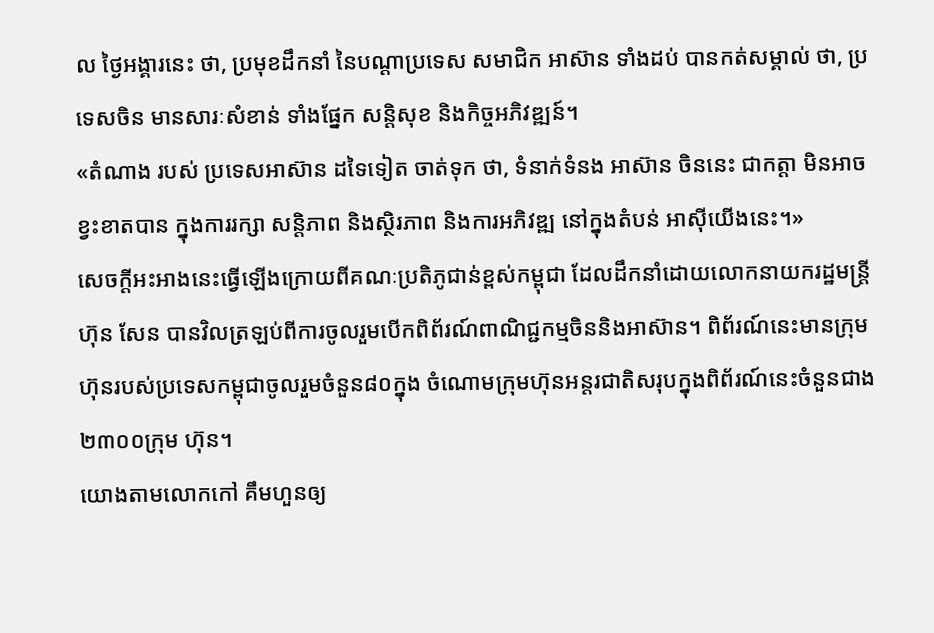ល ថ្ងៃអង្គារនេះ ថា, ប្រមុខដឹកនាំ នៃបណ្តាប្រទេស សមាជិក អាស៊ាន ទាំងដប់ បានកត់សម្គាល់ ថា, ប្រទេសចិន មានសារៈសំខាន់ ទាំងផ្នែក សន្តិសុខ និងកិច្ចអភិវឌ្ឍន៍។
«តំណាង របស់ ប្រទេសអាស៊ាន ដទៃទៀត ចាត់ទុក ថា, ទំនាក់ទំនង អាស៊ាន ចិននេះ ជាកត្តា មិនអាច ខ្វះខាតបាន ក្នុងការរក្សា សន្តិភាព និងស្ថិរភាព និងការអភិវឌ្ឍ នៅក្នុងតំបន់ អាស៊ីយើងនេះ។»
សេចក្តីអះអាងនេះធ្វើឡើងក្រោយពីគណៈប្រតិភូជាន់ខ្ពស់កម្ពុជា ដែលដឹកនាំដោយលោកនាយករដ្ឋមន្ត្រីហ៊ុន សែន បានវិលត្រឡប់ពីការចូលរួមបើកពិព័រណ៍ពាណិជ្ជកម្មចិននិងអាស៊ាន។ ពិព័រណ៍នេះមានក្រុមហ៊ុនរបស់ប្រទេសកម្ពុជាចូលរួមចំនួន៨០ក្នុង ចំណោមក្រុមហ៊ុនអន្តរជាតិសរុបក្នុងពិព័រណ៍នេះចំនួនជាង២៣០០ក្រុម ហ៊ុន។
យោងតាមលោកកៅ គឹមហួនឲ្យ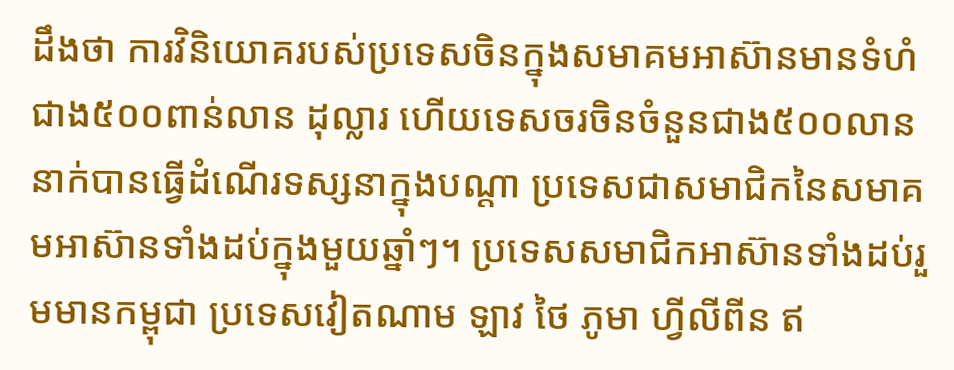ដឹងថា ការវិនិយោគរបស់ប្រទេសចិនក្នុងសមាគមអាស៊ានមានទំហំជាង៥០០ពាន់លាន ដុល្លារ ហើយទេសចរចិនចំនួនជាង៥០០លាននាក់បានធ្វើដំណើរទស្សនាក្នុងបណ្តា ប្រទេសជាសមាជិកនៃសមាគមអាស៊ានទាំងដប់ក្នុងមួយឆ្នាំៗ។ ប្រទេសសមាជិកអាស៊ានទាំងដប់រួមមានកម្ពុជា ប្រទេសវៀតណាម ឡាវ ថៃ ភូមា ហ្វីលីពីន ឥ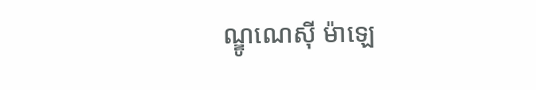ណ្ឌូណេស៊ី ម៉ាឡេ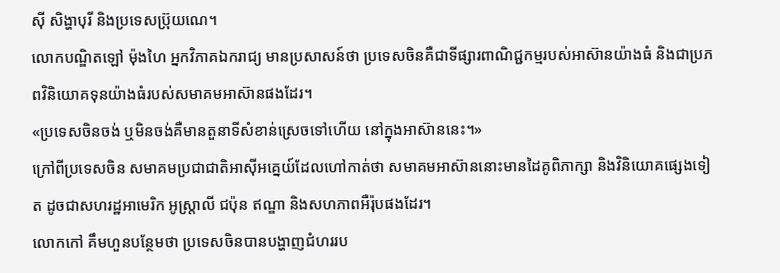ស៊ី សិង្ហាបុរី និងប្រទេសប្រ៊ុយណេ។
លោកបណ្ឌិតឡៅ ម៉ុងហៃ អ្នកវិភាគឯករាជ្យ មានប្រសាសន៍ថា ប្រទេសចិនគឺជាទីផ្សារពាណិជ្ជកម្មរបស់អាស៊ានយ៉ាងធំ និងជាប្រភពវិនិយោគទុនយ៉ាងធំរបស់សមាគមអាស៊ានផងដែរ។
«ប្រទេសចិនចង់ ឬមិនចង់គឺមានតួនាទីសំខាន់ស្រេចទៅហើយ នៅក្នុងអាស៊ាននេះ។»
ក្រៅពីប្រទេសចិន សមាគមប្រជាជាតិអាស៊ីអគ្នេយ៍ដែលហៅកាត់ថា សមាគមអាស៊ាននោះមានដៃគូពិភាក្សា និងវិនិយោគផ្សេងទៀត ដូចជាសហរដ្ឋអាមេរិក អូស្ត្រាលី ជប៉ុន ឥណ្ឌា និងសហភាពអឺរ៉ុបផងដែរ។
លោកកៅ គឹមហួនបន្ថែមថា ប្រទេសចិនបានបង្ហាញជំហររប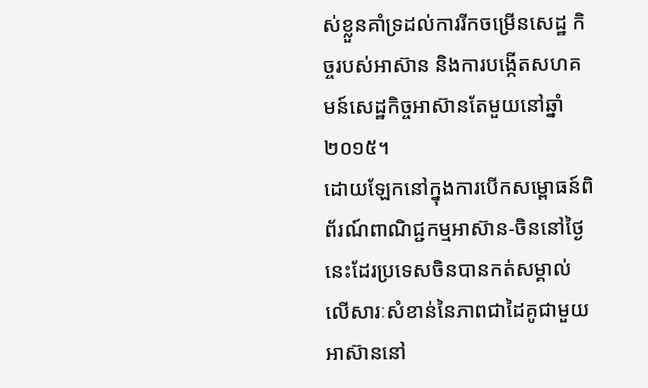ស់ខ្លួនគាំទ្រដល់ការរីកចម្រើនសេដ្ឋ កិច្ចរបស់អាស៊ាន និងការបង្កើតសហគមន៍សេដ្ឋកិច្ចអាស៊ានតែមួយនៅឆ្នាំ២០១៥។
ដោយឡែកនៅក្នុងការបើកសម្ពោធន៍ពិព័រណ៍ពាណិជ្ជកម្មអាស៊ាន-ចិននៅថ្ងៃ នេះដែរប្រទេសចិនបានកត់សម្គាល់លើសារៈសំខាន់នៃភាពជាដៃគូជាមួយ អាស៊ាននៅ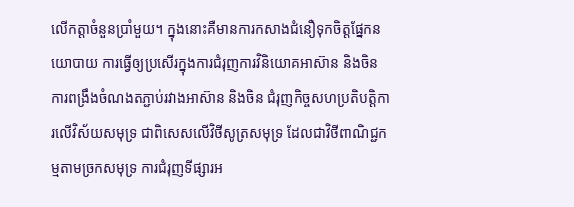លើកត្តាចំនួនប្រាំមួយ។ ក្នុងនោះគឺមានការកសាងជំនឿទុកចិត្តផ្នែកនយោបាយ ការធ្វើឲ្យប្រសើរក្នុងការជំរុញការវិនិយោគអាស៊ាន និងចិន ការពង្រឹងចំណងតភ្ជាប់រវាងអាស៊ាន និងចិន ជំរុញកិច្ចសហប្រតិបត្តិការលើវិស័យសមុទ្រ ជាពិសេសលើវិថីសូត្រសមុទ្រ ដែលជាវិថីពាណិជ្ជកម្មតាមច្រកសមុទ្រ ការជំរុញទីផ្សារអ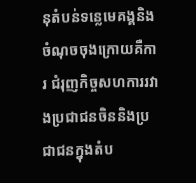នុតំបន់ទន្លេមេគង្គនិងចំណុចចុងក្រោយគឺការ ជំរុញកិច្ចសហការរវាងប្រជាជនចិននិងប្រជាជនក្នុងតំប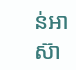ន់អាស៊ា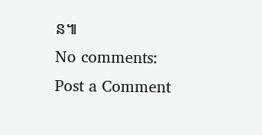ន៕
No comments:
Post a Comment